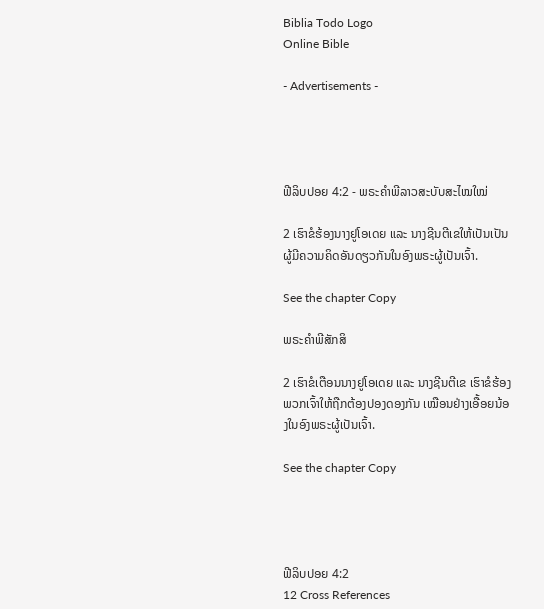Biblia Todo Logo
Online Bible

- Advertisements -




ຟີລິບປອຍ 4:2 - ພຣະຄຳພີລາວສະບັບສະໄໝໃໝ່

2 ເຮົາຂໍຮ້ອງນາງຢູໂອເດຍ ແລະ ນາງຊີນຕີເຂໃຫ້ເປັນເປັນຜູ້ມີຄວາມຄິດອັນດຽວກັນໃນອົງພຣະຜູ້ເປັນເຈົ້າ.

See the chapter Copy

ພຣະຄຳພີສັກສິ

2 ເຮົາຂໍເຕືອນນາງຢູໂອເດຍ ແລະ ນາງຊີນຕີເຂ ເຮົາຂໍຮ້ອງພວກເຈົ້າໃຫ້ຖືກຕ້ອງປອງດອງກັນ ເໝືອນຢ່າງເອື້ອຍນ້ອງໃນອົງພຣະຜູ້ເປັນເຈົ້າ.

See the chapter Copy




ຟີລິບປອຍ 4:2
12 Cross References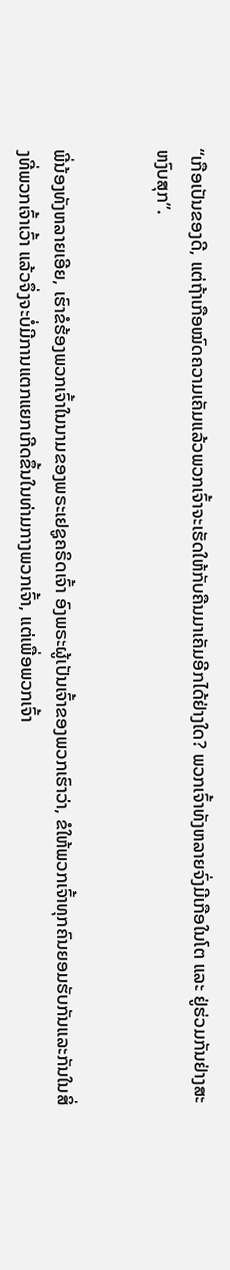“ເກືອເປັນຂອງດີ, ແຕ່ຖ້າເກືອໝົດຄວາມເຄັມແລ້ວພວກເຈົ້າຈະເຮັດໃຫ້ກັບຄືນມາເຄັມອີກໄດ້ຢ່າງໃດ? ພວກເຈົ້າທັງຫລາຍຈົ່ງມີເກືອໃນໂຕ ແລະ ຢູ່ຮ່ວມກັນຢ່າງສະຫງົບສຸກ”.


ພີ່ນ້ອງທັງຫລາຍເອີຍ, ເຮົາຂໍຮ້ອງພວກເຈົ້າໃນນາມຂອງພຣະເຢຊູຄຣິດເຈົ້າ ອົງພຣະຜູ້ເປັນເຈົ້າຂອງພວກເຮົາວ່າ, ຂໍໃຫ້ພວກເຈົ້າທຸກຄົນຍອມຮັບກັນແລະກັນໃນສິ່ງທີ່ພວກເຈົ້າເວົ້າ ແລ້ວຈຶ່ງຈະບໍ່ມີການແຕກແຍກເກີດຂຶ້ນໃນທ່າມກາງພວກເຈົ້າ, ແຕ່ເພື່ອພວກເຈົ້າ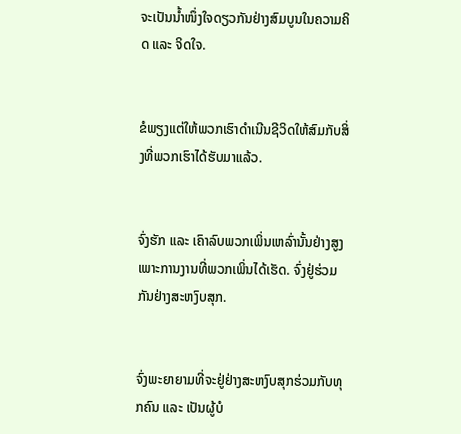ຈະເປັນນໍ້າໜຶ່ງໃຈດຽວກັນຢ່າງສົມບູນໃນຄວາມຄິດ ແລະ ຈິດໃຈ.


ຂໍພຽງແຕ່ໃຫ້ພວກເຮົາດຳເນີນຊີວິດໃຫ້ສົມກັບສິ່ງທີ່ພວກເຮົາໄດ້ຮັບມາແລ້ວ.


ຈົ່ງຮັກ ແລະ ເຄົາລົບພວກເພິ່ນເຫລົ່ານັ້ນຢ່າງສູງເພາະການງານທີ່ພວກເພິ່ນໄດ້ເຮັດ. ຈົ່ງຢູ່ຮ່ວມກັນຢ່າງສະຫງົບສຸກ.


ຈົ່ງພະຍາຍາມທີ່ຈະຢູ່ຢ່າງສະຫງົບສຸກຮ່ວມກັບທຸກຄົນ ແລະ ເປັນຜູ້ບໍ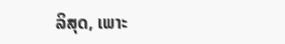ລິສຸດ, ເພາະ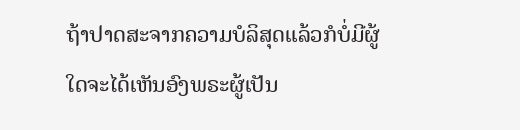ຖ້າປາດສະຈາກຄວາມບໍລິສຸດແລ້ວກໍບໍ່ມີຜູ້ໃດຈະໄດ້ເຫັນອົງພຣະຜູ້ເປັນ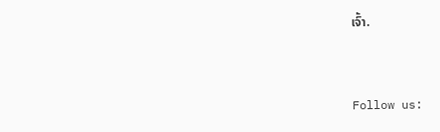ເຈົ້າ.


Follow us: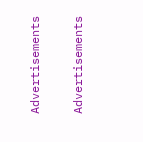Advertisements


Advertisements